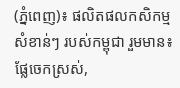(ភ្នំពេញ)៖ ផលិតផលកសិកម្ម សំខាន់ៗ របស់កម្ពុជា រួមមាន៖ ផ្លែចេកស្រស់,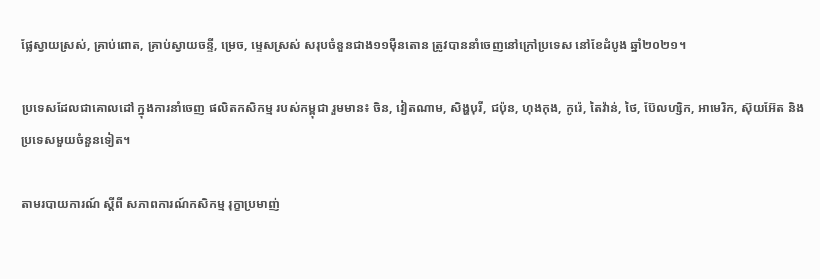ផ្លែស្វាយស្រស់, គ្រាប់ពោត, គ្រាប់ស្វាយចន្ទី, ម្រេច, ម្ទេសស្រស់ សរុបចំនួនជាង១១ម៉ឺនតោន ត្រូវបាននាំចេញនៅក្រៅប្រទេស នៅខែដំបូង ឆ្នាំ២០២១។

ប្រទេសដែលជាគោលដៅ ក្នុងការនាំចេញ ផលិតកសិកម្ម របស់កម្ពុជា រួមមាន៖ ចិន, វៀតណាម, សិង្ហបុរី, ជប៉ុន, ហុងកុង, កូរ៉េ, តៃវ៉ាន់, ថៃ, ប៊ែលហ្សិក, អាមេរិក, ស៊ុយអ៊ែត និងប្រទេសមួយចំនួនទៀត។

តាមរបាយការណ៍ ស្ដីពី សភាពការណ៍កសិកម្ម រុក្ខាប្រមាញ់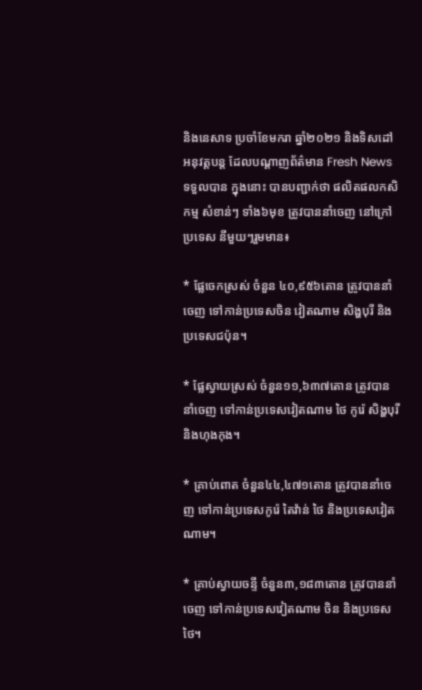និងនេសាទ ប្រចាំខែមករា ឆ្នាំ២០២១ និងទិសដៅអនុវត្ដបន្ដ ដែលបណ្ដាញព័ត៌មាន Fresh News ទទួលបាន ក្នុងនោះ បានបញ្ជាក់ថា ផលិតផលកសិកម្ម សំខាន់ៗ ទាំង៦មុខ ត្រូវបាននាំចេញ នៅក្រៅប្រទេស នីមួយៗរួមមាន៖

* ផ្លែចេកស្រស់ ចំនួន ៤០,៩៥៦តោន ត្រូវបាននាំចេញ ទៅកាន់ប្រទេសចិន វៀតណាម សិង្ហបុរី និងប្រទេសជប៉ុន។

* ផ្លែស្វាយស្រស់ ចំនួន១១,៦៣៧តោន ត្រូវបាននាំចេញ ទៅកាន់ប្រទេសវៀតណាម ថៃ កូរ៉េ សិង្ហបុរី និងហុងកុង។

* គ្រាប់ពោត ចំនួន៤៤,៤៧១តោន ត្រូវបាននាំចេញ ទៅកាន់ប្រទេសកូរ៉េ តៃវ៉ាន់ ថៃ និងប្រទេសវៀតណាម។

* គ្រាប់ស្វាយចន្ទី ចំនួន៣,១៨៣តោន ត្រូវបាននាំចេញ ទៅកាន់ប្រទេសវៀតណាម ចិន និងប្រទេសថៃ។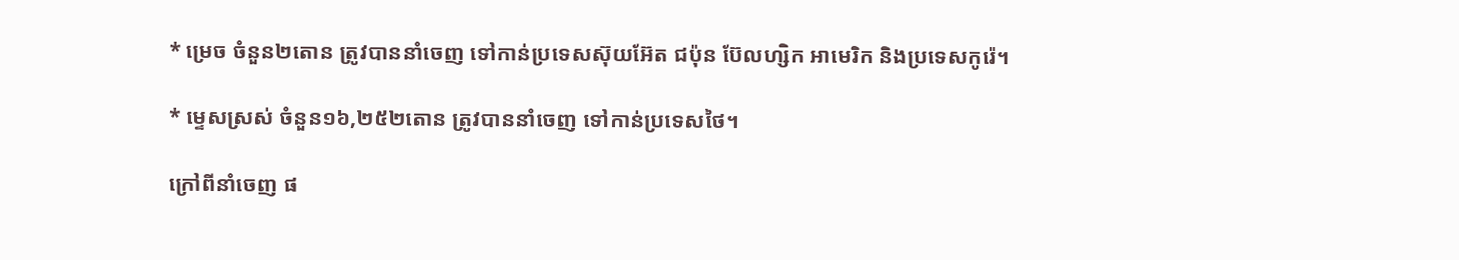* ម្រេច ចំនួន២តោន ត្រូវបាននាំចេញ ទៅកាន់ប្រទេសស៊ុយអ៊ែត ជប៉ុន ប៊ែលហ្សិក អាមេរិក និងប្រទេសកូរ៉េ។

* ម្ទេសស្រស់ ចំនួន១៦,២៥២តោន ត្រូវបាននាំចេញ ទៅកាន់ប្រទេសថៃ។

ក្រៅពីនាំចេញ ផ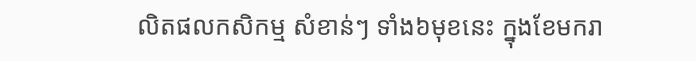លិតផលកសិកម្ម សំខាន់ៗ ទាំង៦មុខនេះ ក្នុងខែមករា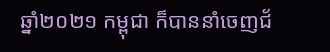ឆ្នាំ២០២១ កម្ពុជា ក៏បាននាំចេញជ័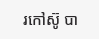រកៅស៊ូ បា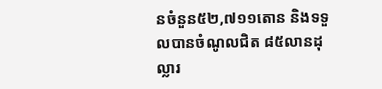នចំនួន៥២,៧១១តោន និងទទួលបានចំណូលជិត ៨៥លានដុល្លារ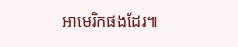អាមេរិកផងដែរ៕